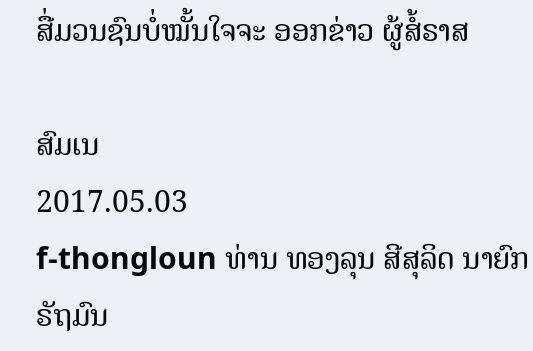ສື່ມວນຊົນບໍ່ໝັ້ນໃຈຈະ ອອກຂ່າວ ຜູ້ສໍ້ຣາສ

ສົມເນ
2017.05.03
f-thongloun ທ່ານ ທອງລຸນ ສີສຸລິດ ນາຍົກຣັຖມົນ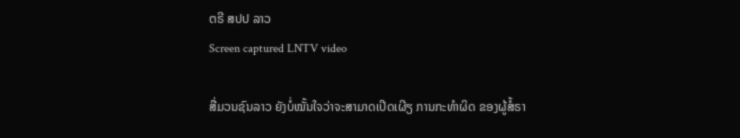ຕຣີ ສປປ ລາວ
Screen captured LNTV video

ສື່ມວນຊົນລາວ ຍັງບໍ່ໝັ້ນໃຈວ່າຈະສາມາດເປີດເຜີຽ ການກະທໍາຜິດ ຂອງຜູ້ສໍ້ຣາ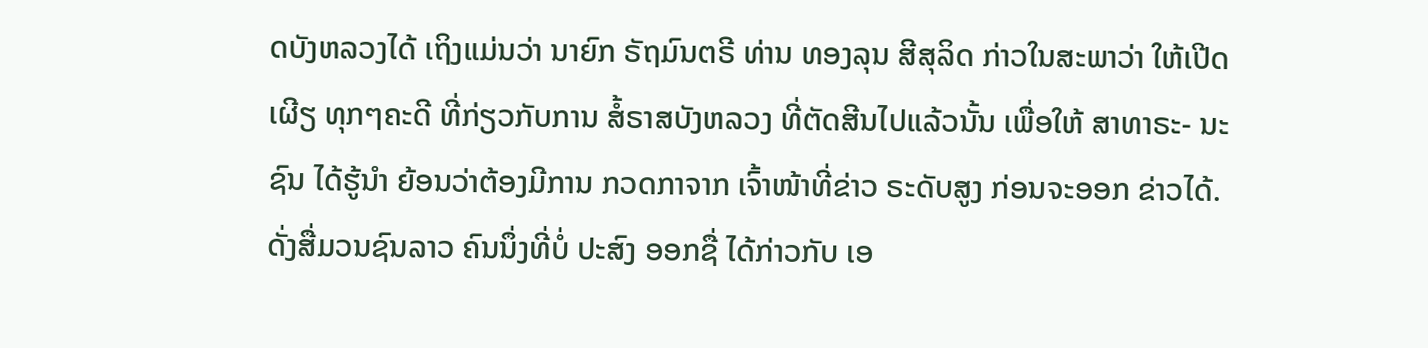ດບັງຫລວງໄດ້ ເຖິງແມ່ນວ່າ ນາຍົກ ຣັຖມົນຕຣີ ທ່ານ ທອງລຸນ ສີສຸລິດ ກ່າວໃນສະພາວ່າ ໃຫ້ເປີດເຜີຽ ທຸກໆຄະດີ ທີ່ກ່ຽວກັບການ ສໍ້ຣາສບັງຫລວງ ທີ່ຕັດສີນໄປແລ້ວນັ້ນ ເພື່ອໃຫ້ ສາທາຣະ- ນະຊົນ ໄດ້ຮູ້ນໍາ ຍ້ອນວ່າຕ້ອງມີການ ກວດກາຈາກ ເຈົ້າໜ້າທີ່ຂ່າວ ຣະດັບສູງ ກ່ອນຈະອອກ ຂ່າວໄດ້. ດັ່ງສື່ມວນຊົນລາວ ຄົນນຶ່ງທີ່ບໍ່ ປະສົງ ອອກຊື່ ໄດ້ກ່າວກັບ ເອ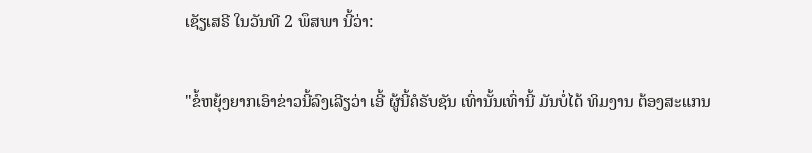ເຊັຽເສຣີ ໃນວັນທີ 2 ພຶສພາ ນີ້ວ່າ:

"ຂໍ້ຫຍຸ້ງຍາກເອົາຂ່າວນີ້ລົງເລີຽວ່າ ເອີ້ ຜູ້ນີ້ຄໍຣັບຊັນ ເທົ່ານັ້ນເທົ່ານີ້ ມັນບໍ່ໄດ້ ທິມງານ ຕ້ອງສະແກນ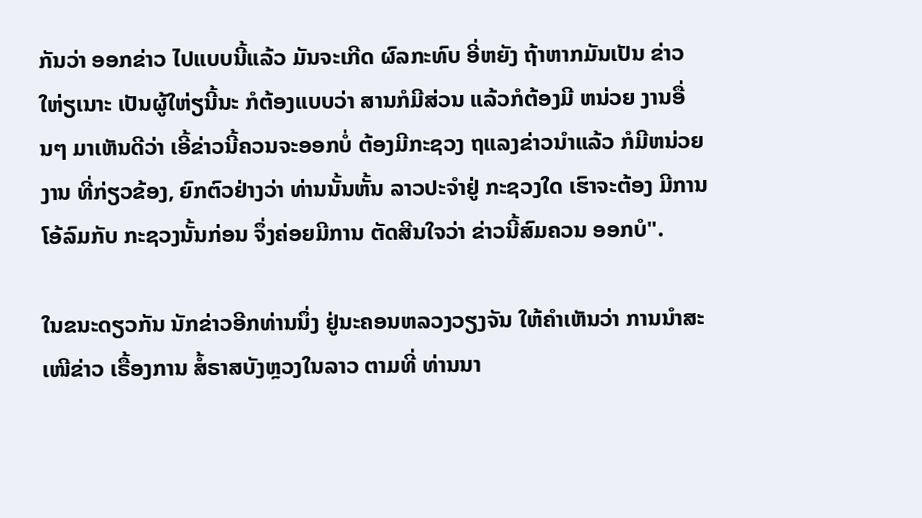ກັນວ່າ ອອກຂ່າວ ໄປແບບນີ້ແລ້ວ ມັນຈະເກີດ ຜົລກະທົບ ອີ່ຫຍັງ ຖ້າຫາກມັນເປັນ ຂ່າວໃຫ່ຽເນາະ ເປັນຜູ້ໃຫ່ຽນີ້ນະ ກໍຕ້ອງແບບວ່າ ສານກໍມີສ່ວນ ແລ້ວກໍຕ້ອງມີ ຫນ່ວຍ ງານອື່ນໆ ມາເຫັນດີວ່າ ເອີ້ຂ່າວນີ້ຄວນຈະອອກບໍ່ ຕ້ອງມີກະຊວງ ຖແລງຂ່າວນໍາແລ້ວ ກໍມີຫນ່ວຍງານ ທີ່ກ່ຽວຂ້ອງ, ຍົກຕົວຢ່າງວ່າ ທ່ານນັ້ນຫັ້ນ ລາວປະຈໍາຢູ່ ກະຊວງໃດ ເຮົາຈະຕ້ອງ ມີການໂອ້ລົມກັບ ກະຊວງນັ້ນກ່ອນ ຈຶ່ງຄ່ອຍມີການ ຕັດສີນໃຈວ່າ ຂ່າວນີ້ສົມຄວນ ອອກບໍ".

ໃນຂນະດຽວກັນ ນັກຂ່າວອີກທ່ານນຶ່ງ ຢູ່ນະຄອນຫລວງວຽງຈັນ ໃຫ້ຄໍາເຫັນວ່າ ການນໍາສະເໜີຂ່າວ ເຣື້ອງການ ສໍ້ຣາສບັງຫຼວງໃນລາວ ຕາມທີ່ ທ່ານນາ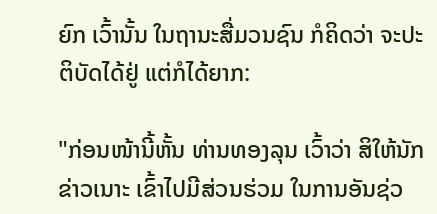ຍົກ ເວົ້ານັ້ນ ໃນຖານະສື່ມວນຊົນ ກໍຄິດວ່າ ຈະປະຕິບັດໄດ້ຢູ່ ແຕ່ກໍໄດ້ຍາກ:

"ກ່ອນໜ້ານີ້ຫັ້ນ ທ່ານທອງລຸນ ເວົ້າວ່າ ສິໃຫ້ນັກຂ່າວເນາະ ເຂົ້າໄປມີສ່ວນຮ່ວມ ໃນການອັນຊ່ວ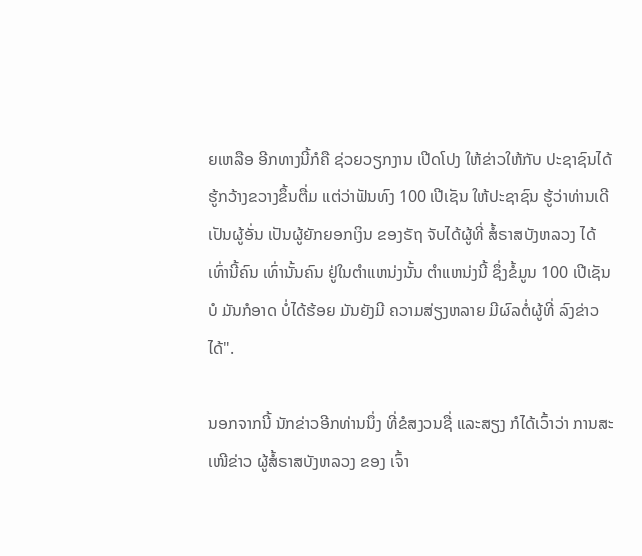ຍເຫລືອ ອີກທາງນີ້ກໍຄື ຊ່ວຍວຽກງານ ເປີດໂປງ ໃຫ້ຂ່າວໃຫ້ກັບ ປະຊາຊົນໄດ້ ຮູ້ກວ້າງຂວາງຂຶ້ນຕື່ມ ແຕ່ວ່າຟັນທົງ 100 ເປີເຊັນ ໃຫ້ປະຊາຊົນ ຮູ້ວ່າທ່ານເດີ ເປັນຜູ້ອັ່ນ ເປັນຜູ້ຍັກຍອກເງິນ ຂອງຣັຖ ຈັບໄດ້ຜູ້ທີ່ ສໍ້ຣາສບັງຫລວງ ໄດ້ເທົ່ານີ້ຄົນ ເທົ່ານັ້ນຄົນ ຢູ່ໃນຕໍາແຫນ່ງນັ້ນ ຕໍາແຫນ່ງນີ້ ຊຶ່ງຂໍ້ມູນ 100 ເປີເຊັນບໍ ມັນກໍອາດ ບໍ່ໄດ້ຮ້ອຍ ມັນຍັງມີ ຄວາມສ່ຽງຫລາຍ ມີຜົລຕໍ່ຜູ້ທີ່ ລົງຂ່າວໄດ້".

ນອກຈາກນີ້ ນັກຂ່າວອີກທ່ານນຶ່ງ ທີ່ຂໍສງວນຊື່ ແລະສຽງ ກໍໄດ້ເວົ້າວ່າ ການສະເໜີຂ່າວ ຜູ້ສໍ້ຣາສບັງຫລວງ ຂອງ ເຈົ້າ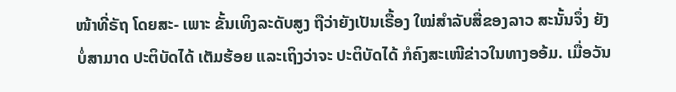ໜ້າທີ່ຣັຖ ໂດຍສະ- ເພາະ ຂັ້ນເທິງລະດັບສູງ ຖືວ່າຍັງເປັນເຣື້ອງ ໃໝ່ສໍາລັບສື່ຂອງລາວ ສະນັ້ນຈຶ່ງ ຍັງບໍ່ສາມາດ ປະຕິບັດໄດ້ ເຕັມຮ້ອຍ ແລະເຖິງວ່າຈະ ປະຕິບັດໄດ້ ກໍຄົງສະເໜີຂ່າວໃນທາງອອ້ມ. ເມື່ອວັນ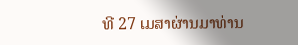ທີ 27 ເມສາຜ່ານມາທ່ານ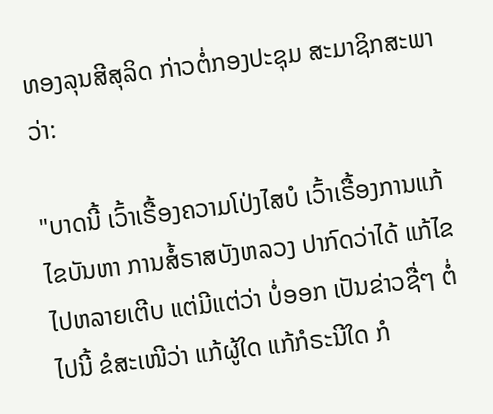ທອງລຸນສີສຸລິດ ກ່າວຕໍ່ກອງປະຊຸມ ສະມາຊິກສະພາ ວ່າ:

"ບາດນີ້ ເວົ້າເຣື້ອງຄວາມໂປ່ງໄສບໍ ເວົ້າເຣື້ອງການແກ້ໄຂບັນຫາ ການສໍ້ຣາສບັງຫລວງ ປາກົດວ່າໄດ້ ແກ້ໄຂໄປຫລາຍເຕີບ ແຕ່ມີແຕ່ວ່າ ບໍ່ອອກ ເປັນຂ່າວຊື່ໆ ຕໍ່ໄປນີ້ ຂໍສະເໜີວ່າ ແກ້ຜູ້ໃດ ແກ້ກໍຣະນີໃດ ກໍ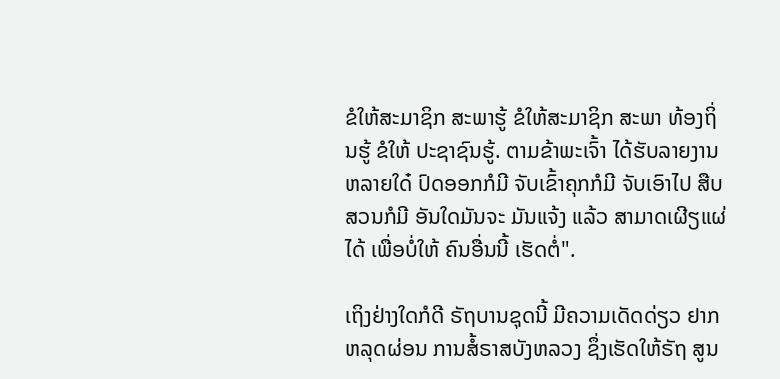ຂໍໃຫ້ສະມາຊິກ ສະພາຮູ້ ຂໍໃຫ້ສະມາຊິກ ສະພາ ທ້ອງຖິ່ນຮູ້ ຂໍໃຫ້ ປະຊາຊົນຮູ້. ຕາມຂ້າພະເຈົ້າ ໄດ້ຮັບລາຍງານ ຫລາຍໃດ໋ ປົດອອກກໍມີ ຈັບເຂົ້າຄຸກກໍມີ ຈັບເອົາໄປ ສືບສວນກໍມີ ອັນໃດມັນຈະ ມັນແຈ້ງ ແລ້ວ ສາມາດເຜີຽແຜ່ໄດ້ ເພື່ອບໍ່ໃຫ້ ຄົນອື່ນນີ້ ເຮັດຕໍ່".

ເຖິງຢ່າງໃດກໍດີ ຣັຖບານຊຸດນີ້ ມີຄວາມເດັດດ່ຽວ ຢາກຫລຸດຜ່ອນ ການສໍ້ຣາສບັງຫລວງ ຊຶ່ງເຮັດໃຫ້ຣັຖ ສູນ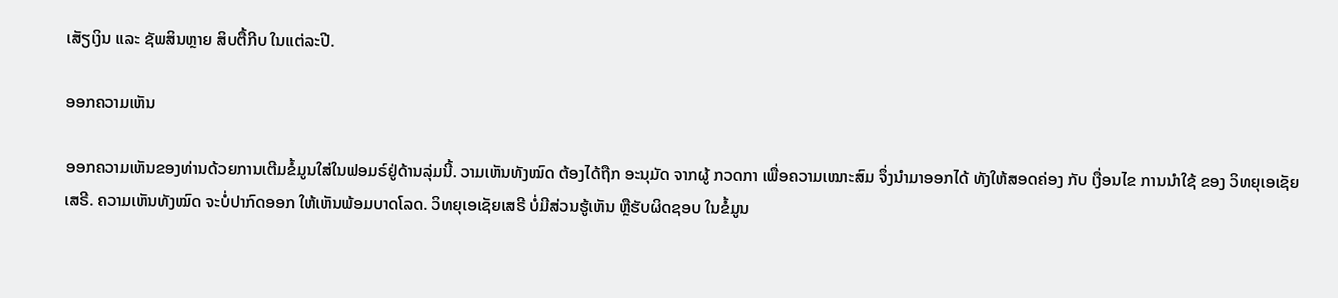ເສັຽເງິນ ແລະ ຊັພສິນຫຼາຍ ສິບຕື້ກີບ ໃນແຕ່ລະປີ.

ອອກຄວາມເຫັນ

ອອກຄວາມເຫັນຂອງທ່ານດ້ວຍການເຕີມຂໍ້ມູນໃສ່ໃນຟອມຣ໌ຢູ່ດ້ານລຸ່ມນີ້. ວາມເຫັນທັງໝົດ ຕ້ອງໄດ້ຖືກ ອະນຸມັດ ຈາກຜູ້ ກວດກາ ເພື່ອຄວາມເໝາະສົມ ຈຶ່ງນໍາມາອອກໄດ້ ທັງໃຫ້ສອດຄ່ອງ ກັບ ເງື່ອນໄຂ ການນຳໃຊ້ ຂອງ ວິທຍຸເອເຊັຍເສຣີ. ຄວາມເຫັນທັງໝົດ ຈະບໍ່ປາກົດອອກ ໃຫ້ເຫັນພ້ອມບາດໂລດ. ວິທຍຸເອເຊັຍເສຣີ ບໍ່ມີສ່ວນຮູ້ເຫັນ ຫຼືຮັບຜິດຊອບ ໃນຂໍ້ມູນ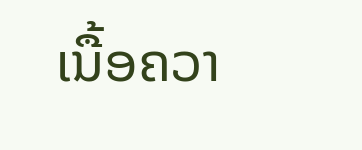ເນື້ອຄວາ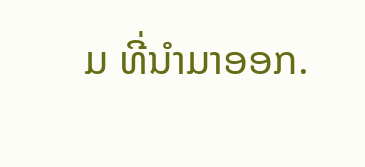ມ ທີ່ນໍາມາອອກ.